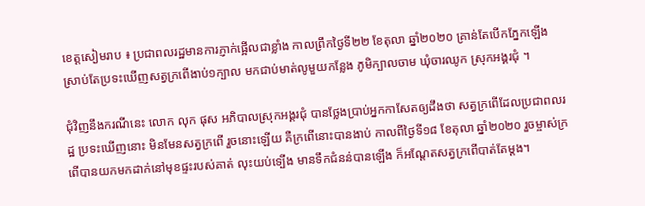ខេត្តសៀមរាប ៖ ប្រជាពលរដ្ឋមានការភ្ញាក់ផ្អើលជាខ្លាំង កាលព្រឹកថ្ងៃទី២២ ខែតុលា ឆ្នាំ២០២០ គ្រាន់តែបើកភ្នែកឡើង ស្រាប់តែប្រទះឃើញសត្វក្រពើងាប់១ក្បាល មកជាប់មាត់លូមួយកន្លែង ភូមិក្បាលចាម ឃុំចារឈូក ស្រុកអង្គរជុំ ។

ជុំវិញនឹងករណីនេះ លោក លុក ផុស អភិបាលស្រុកអង្គរជុំ បានថ្លែងប្រាប់អ្នកកាសែតឲ្យដឹងថា សត្វក្រពើដែលប្រជាពលរដ្ឋ ប្រទះឃើញនោះ មិនមែនសត្វក្រពើ រួចនោះឡើយ គឺក្រពើនោះបានងាប់ កាលពីថ្ងៃទី១៨ ខែតុលា ឆ្នាំ២០២០ រួចម្ចាស់ក្រពើបានយកមកដាក់នៅមុខផ្ទះរបស់គាត់ លុះយប់ទ្បើង មានទឹកជំនន់បានឡើង ក៏អណ្តែតសត្វក្រពើបាត់តែម្តង។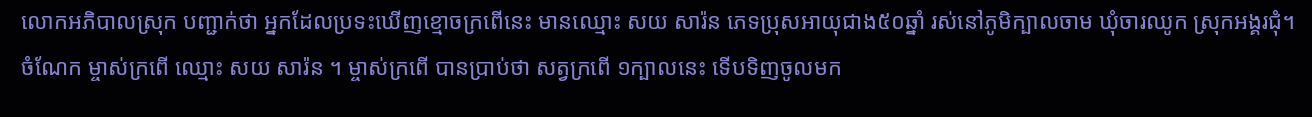លោកអភិបាលស្រុក បញ្ជាក់ថា អ្នកដែលប្រទះឃើញខ្មោចក្រពើនេះ មានឈ្មោះ សយ សារ៉ន ភេទប្រុសអាយុជាង៥០ឆ្នាំ រស់នៅភូមិក្បាលចាម ឃុំចារឈូក ស្រុកអង្គរជុំ។ ចំណែក ម្ចាស់ក្រពើ ឈ្មោះ សយ សារ៉ន ។ ម្ចាស់ក្រពើ បានប្រាប់ថា សត្វក្រពើ ១ក្បាលនេះ ទើបទិញចូលមក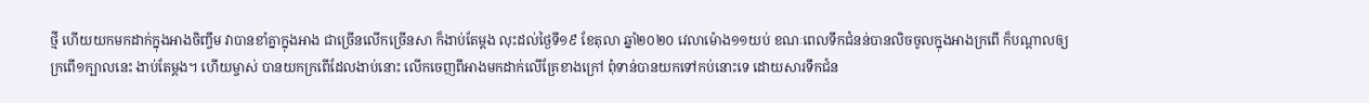ថ្មី ហើយយកមកដាក់ក្នុងអាងចិញ្ចឹម វាបានខាំគ្នាក្នុងអាង ជាច្រើនលើកច្រើនសា ក៏ងាប់តែម្តង លុះដល់ថ្ងៃទី១៩ ខែតុលា ឆ្នាំ២០២០ វេលាម៉ោង១១យប់ ខណៈពេលទឹកជំនន់បានលិចចូលក្នុងអាងក្រពើ ក៏បណ្តាលឲ្យក្រពើ១ក្បាលនេះ ងាប់តែម្តង។ ហើយម្ចាស់ បានយកក្រពើដែលងាប់នោះ លើកចេញពីអាងមកដាក់លើគ្រែខាងក្រៅ ពុំទាន់បានយកទៅកប់នោះទេ ដោយសារទឹកជំន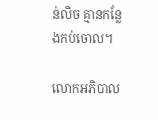ន់លិច គ្មានកន្លែងកប់ចោល។

លោកអភិបាល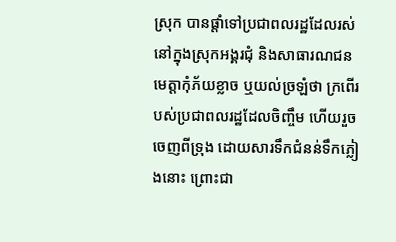ស្រុក បានផ្តាំទៅប្រជាពលរដ្ឋដែលរស់នៅក្នុងស្រុកអង្គរជុំ និងសាធារណជនមេត្តាកុំភ័យខ្លាច ឬយល់ច្រឡំថា ក្រពើរបស់ប្រជាពលរដ្ឋដែលចិញ្ចឹម ហើយរួចចេញពីទ្រុង ដោយសារទឹកជំនន់ទឹកភ្លៀងនោះ ព្រោះជា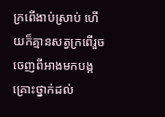ក្រពើងាប់ស្រាប់ ហើយក៏គ្មានសត្វក្រពើរួចចេញពីអាងមកបង្កគ្រោះថ្នាក់ដល់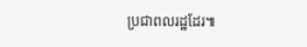ប្រជាពលរដ្ឋដែរ៕